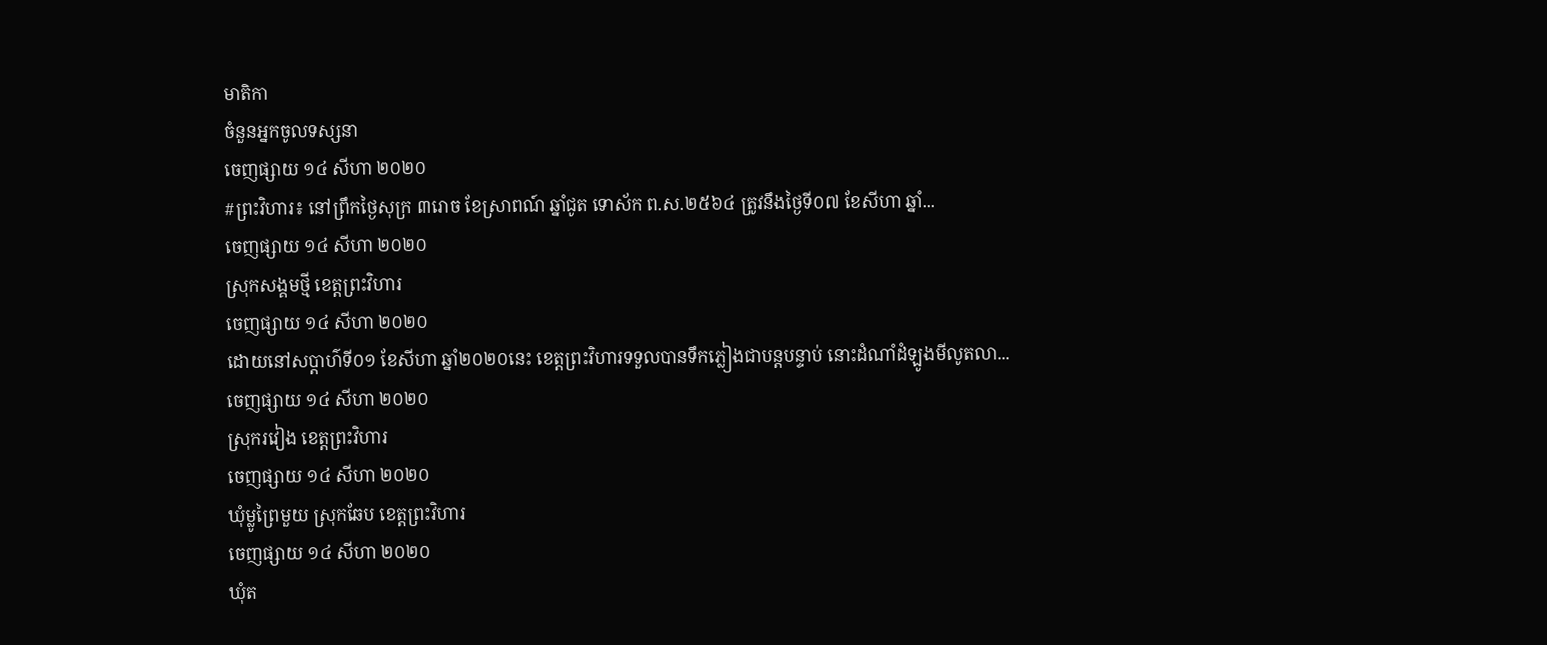មាតិកា
ចំនួនអ្នកចូលទស្សនា
ចេញផ្សាយ ១៤ សីហា ២០២០
#ព្រះវិហារ៖ នៅព្រឹកថ្ងៃសុក្រ ៣រោច ខែស្រាពណ៍ ឆ្នាំជូត ទោស័ក ព.ស.២៥៦៤ ត្រូវនឹងថ្ងៃទី០៧ ខែសីហា ឆ្នាំ...
ចេញផ្សាយ ១៤ សីហា ២០២០
ស្រុកសង្គមថ្មី ខេត្តព្រះវិហារ
ចេញផ្សាយ ១៤ សីហា ២០២០
ដោយនៅសប្តាហ៌ទី០១ ខែសីហា ឆ្នាំ២០២០នេះ ខេត្តព្រះវិហារទទួលបានទឹកភ្លៀងជាបន្តបន្ទាប់ នោះដំណាំដំឡូងមីលូតលា...
ចេញផ្សាយ ១៤ សីហា ២០២០
ស្រុករវៀង ខេត្ដព្រះវិហារ
ចេញផ្សាយ ១៤ សីហា ២០២០
ឃុំម្លូព្រៃមួយ ស្រុកឆែប ខេត្តព្រះវិហារ
ចេញផ្សាយ ១៤ សីហា ២០២០
ឃុំត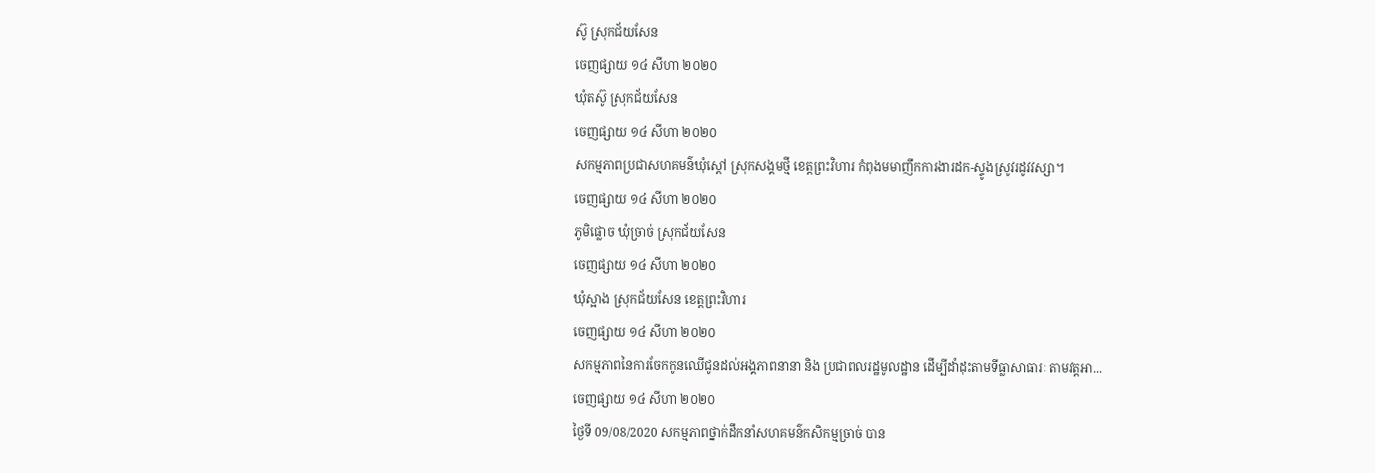ស៊ូ ស្រុកជ័យសែន
ចេញផ្សាយ ១៤ សីហា ២០២០
ឃុំតស៊ូ ស្រុកជ័យសែន
ចេញផ្សាយ ១៤ សីហា ២០២០
សកម្មភាពប្រជាសហគមន៌ឃុំស្តៅ ស្រុកសង្គមថ្មី ខេត្តព្រះវិហារ កំពុងមមាញឹកការងារដក-ស្ទូងស្រូវរដូវវស្សា។
ចេញផ្សាយ ១៤ សីហា ២០២០
ភូមិផ្លោច ឃុំច្រាច់ ស្រុកជ័យសែន
ចេញផ្សាយ ១៤ សីហា ២០២០
ឃុំស្អាង ស្រុកជ័យសែន ខេត្តព្រះវិហារ
ចេញផ្សាយ ១៤ សីហា ២០២០
សកម្មភាពនៃការចែកកូនឈើជូនដល់អង្គភាពនានា និង ប្រជាពលរដ្ឋមូលដ្ឋាន ដើម្បីដាំដុះតាមទីធ្លាសាធារៈ តាមវត្តអា...
ចេញផ្សាយ ១៤ សីហា ២០២០
ថ្ងៃទី 09/08/2020 សកម្មភាពថ្នាក់ដឹកនាំសហគមន៌កសិកម្មច្រាច់ បាន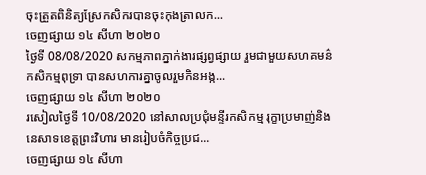ចុះត្រួតពិនិត្យស្រែកសិករបានចុះកុងត្រាលក...
ចេញផ្សាយ ១៤ សីហា ២០២០
ថ្ងៃទី 08/08/2020 សកម្មភាពភ្នាក់ងារផ្សព្វផ្សាយ រួមជាមួយសហគមន៌កសិកម្មពុទ្រា បានសហការគ្នាចូលរួមកិនអង្ក...
ចេញផ្សាយ ១៤ សីហា ២០២០
រសៀលថ្ងៃទី 10/08/2020 នៅសាលប្រជុំមន្ទីរកសិកម្ម រុក្ខាប្រមាញ់និងនេសាទខេត្តព្រះវិហារ មានរៀបចំកិច្ចប្រជ...
ចេញផ្សាយ ១៤ សីហា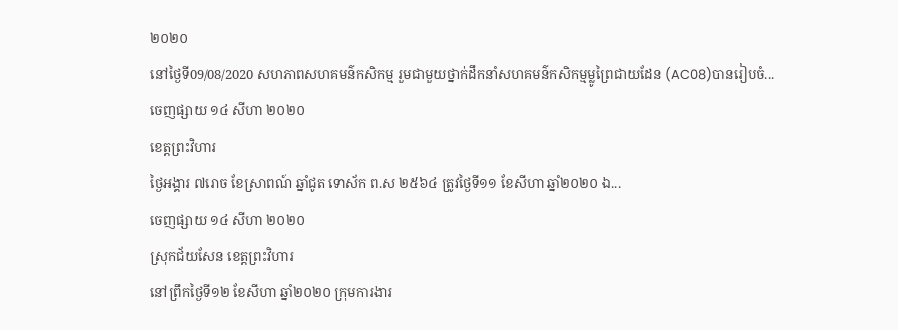២០២០
នៅថ្ងៃទី09/08/2020 សហភាពសហគមន៌កសិកម្ម រួមជាមួយថ្នាក់ដឹកនាំសហគមន៌កសិកម្មម្លូព្រៃជាយដែន (AC08)បានរៀបចំ...
ចេញផ្សាយ ១៤ សីហា ២០២០
ខេត្ដព្រះវិហារ
ថ្ងៃអង្គារ ៧រោច ខែស្រាពណ៍ ឆ្នាំជូត ទោស័ក ព.ស ២៥៦៤ ត្រូវថ្ងៃទី១១ ខែសីហា ឆ្នាំ២០២០ ឯ...
ចេញផ្សាយ ១៤ សីហា ២០២០
ស្រុកជ័យសែន ខេត្តព្រះវិហារ
នៅព្រឹកថ្ងៃទី១២ ខែសីហា ឆ្នាំ២០២០ ក្រុមការងារ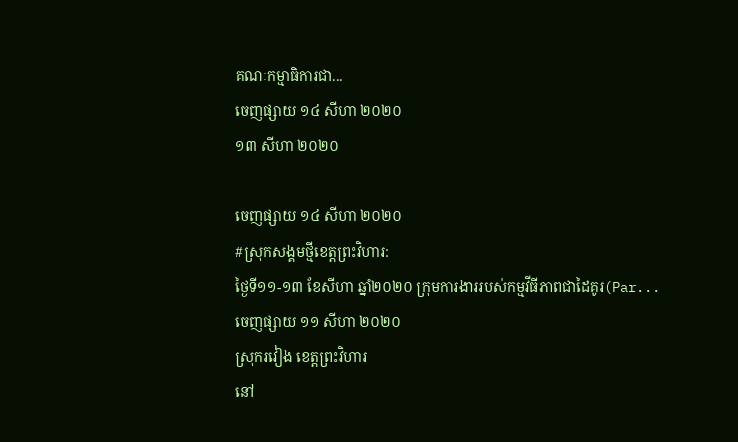គណៈកម្មាធិការជា...
ចេញផ្សាយ ១៤ សីហា ២០២០
១៣ សីហា ២០២០

ចេញផ្សាយ ១៤ សីហា ២០២០
#ស្រុកសង្គមថ្មីខេត្តព្រះវិហារ:
ថ្ងៃទី១១-១៣ ខែសីហា ឆ្នាំ២០២០ ក្រុមការងាររបស់កម្មវីធីភាពជាដៃគូរ(Par...
ចេញផ្សាយ ១១ សីហា ២០២០
ស្រុករវៀង ខេត្តព្រះវិហារ
នៅ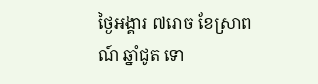ថ្ងៃអង្គារ ៧រោច ខែស្រាពណ៍ ឆ្នាំជូត ទោ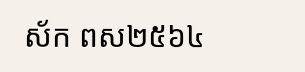ស័ក ពស២៥៦៤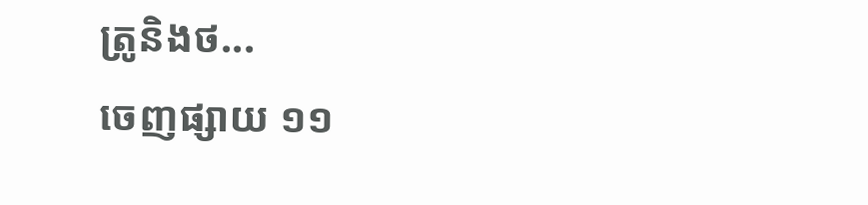ត្រូនិងថ...
ចេញផ្សាយ ១១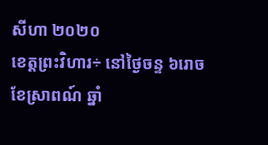សីហា ២០២០
ខេត្តព្រះវិហារ÷ នៅថ្ងៃចន្ទ ៦រោច ខែស្រាពណ៍ ឆ្នាំ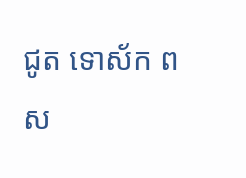ជូត ទោស័ក ពស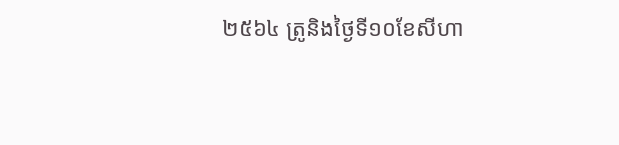២៥៦៤ ត្រូនិងថ្ងៃទី១០ខែសីហា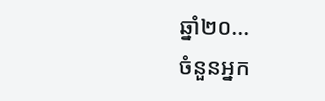ឆ្នាំ២០...
ចំនួនអ្នក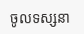ចូលទស្សនា